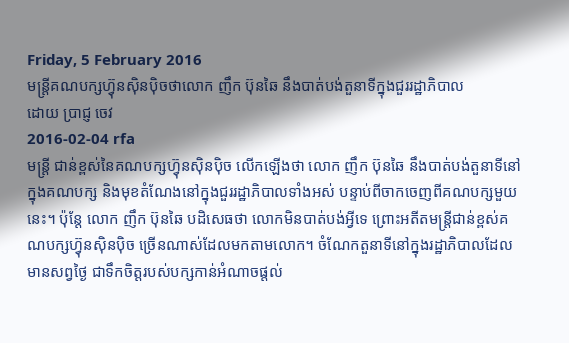Friday, 5 February 2016
មន្ត្រីគណបក្សហ៊្វុនស៊ិនប៉ិចថាលោក ញឹក ប៊ុនឆៃ នឹងបាត់បង់តួនាទីក្នុងជួររដ្ឋាភិបាល
ដោយ ប្រាជ្ញ ចេវ
2016-02-04 rfa
មន្ត្រី ជាន់ខ្ពស់នៃគណបក្សហ៊្វុនស៊ិនប៉ិច លើកឡើងថា លោក ញឹក ប៊ុនឆៃ នឹងបាត់បង់តួនាទីនៅក្នុងគណបក្ស និងមុខតំណែងនៅក្នុងជួររដ្ឋាភិបាលទាំងអស់ បន្ទាប់ពីចាកចេញពីគណបក្សមួយនេះ។ ប៉ុន្តែ លោក ញឹក ប៊ុនឆៃ បដិសេធថា លោកមិនបាត់បង់អ្វីទេ ព្រោះអតីតមន្ត្រីជាន់ខ្ពស់គណបក្សហ៊្វុនស៊ិនប៉ិច ច្រើនណាស់ដែលមកតាមលោក។ ចំណែកតួនាទីនៅក្នុងរដ្ឋាភិបាលដែលមានសព្វថ្ងៃ ជាទឹកចិត្តរបស់បក្សកាន់អំណាចផ្តល់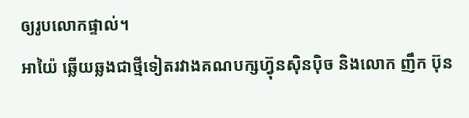ឲ្យរូបលោកផ្ទាល់។
អាយ៉ៃ ឆ្លើយឆ្លងជាថ្មីទៀតរវាងគណបក្សហ៊្វុនស៊ិនប៉ិច និងលោក ញឹក ប៊ុន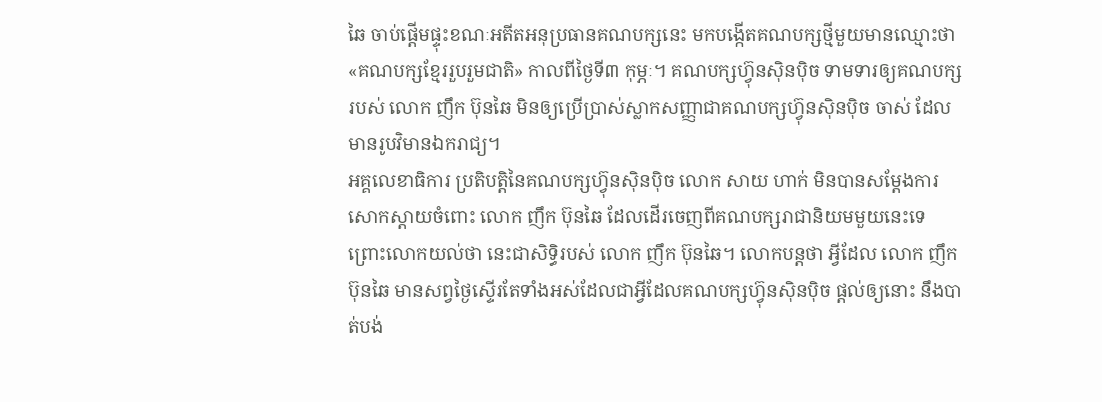ឆៃ ចាប់ផ្ដើមផ្ទុះខណៈអតីតអនុប្រធានគណបក្សនេះ មកបង្កើតគណបក្សថ្មីមួយមានឈ្មោះថា «គណបក្សខ្មែររួបរួមជាតិ» កាលពីថ្ងៃទី៣ កុម្ភៈ។ គណបក្សហ៊្វុនស៊ិនប៉ិច ទាមទារឲ្យគណបក្សរបស់ លោក ញឹក ប៊ុនឆៃ មិនឲ្យប្រើប្រាស់ស្លាកសញ្ញាជាគណបក្សហ៊្វុនស៊ិនប៉ិច ចាស់ ដែលមានរូបវិមានឯករាជ្យ។
អគ្គលេខាធិការ ប្រតិបត្តិនៃគណបក្សហ៊្វុនស៊ិនប៉ិច លោក សាយ ហាក់ មិនបានសម្ដែងការសោកស្ដាយចំពោះ លោក ញឹក ប៊ុនឆៃ ដែលដើរចេញពីគណបក្សរាជានិយមមួយនេះទេ ព្រោះលោកយល់ថា នេះជាសិទ្ធិរបស់ លោក ញឹក ប៊ុនឆៃ។ លោកបន្តថា អ្វីដែល លោក ញឹក ប៊ុនឆៃ មានសព្វថ្ងៃស្ទើរតែទាំងអស់ដែលជាអ្វីដែលគណបក្សហ៊្វុនស៊ិនប៉ិច ផ្តល់ឲ្យនោះ នឹងបាត់បង់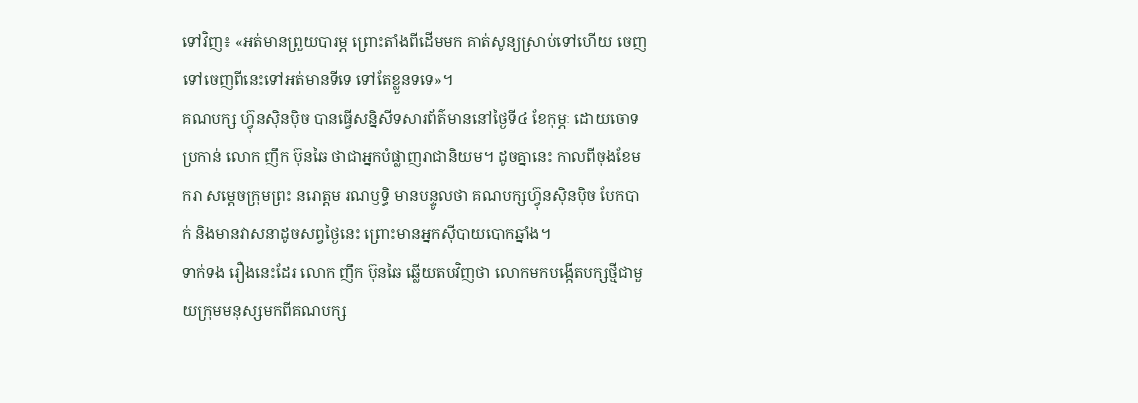ទៅវិញ៖ «អត់មានព្រួយបារម្ភ ព្រោះតាំងពីដើមមក គាត់សូន្យស្រាប់ទៅហើយ ចេញទៅចេញពីនេះទៅអត់មានទីទេ ទៅតែខ្លួនទទេ»។
គណបក្ស ហ៊្វុនស៊ិនប៉ិច បានធ្វើសន្និសីទសារព័ត៌មាននៅថ្ងៃទី៤ ខែកុម្ភៈ ដោយចោទប្រកាន់ លោក ញឹក ប៊ុនឆៃ ថាជាអ្នកបំផ្លាញរាជានិយម។ ដូចគ្នានេះ កាលពីចុងខែមករា សម្ដេចក្រុមព្រះ នរោត្តម រណឫទ្ធិ មានបន្ទូលថា គណបក្សហ៊្វុនស៊ិនប៉ិច បែកបាក់ និងមានវាសនាដូចសព្វថ្ងៃនេះ ព្រោះមានអ្នកស៊ីបាយបោកឆ្នាំង។
ទាក់ទង រឿងនេះដែរ លោក ញឹក ប៊ុនឆៃ ឆ្លើយតបវិញថា លោកមកបង្កើតបក្សថ្មីជាមួយក្រុមមនុស្សមកពីគណបក្ស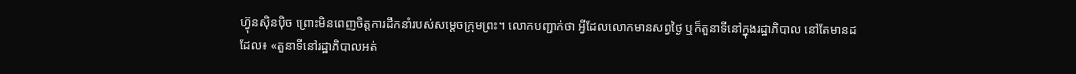ហ៊្វុនស៊ិនប៉ិច ព្រោះមិនពេញចិត្តការដឹកនាំរបស់សម្ដេចក្រុមព្រះ។ លោកបញ្ជាក់ថា អ្វីដែលលោកមានសព្វថ្ងៃ ឬក៏តួនាទីនៅក្នុងរដ្ឋាភិបាល នៅតែមានដដែល៖ «តួនាទីនៅរដ្ឋាភិបាលអត់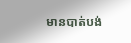មានបាត់បង់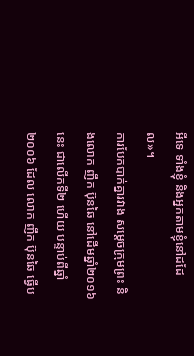អីទេ ទាំងខ្ញុំ និងអ្នកតាមខ្ញុំនៅដដែល»។
ការបែកបាក់គ្នារវាង សម្ដេចក្រុមព្រះ និងលោក ញឹក ប៊ុនឆៃ នៅដើមឆ្នាំ២០១៦ នេះ ជាលើកទី២ ហើយ បន្ទាប់ពីឆ្នាំ២០០៦ ដែល លោក ញឹក ប៊ុនឆៃ ធ្វើប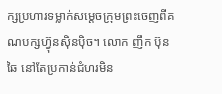ក្សប្រហារទម្លាក់សម្ដេចក្រុមព្រះចេញពីគណបក្សហ៊្វុនស៊ិនប៉ិច។ លោក ញឹក ប៊ុនឆៃ នៅតែប្រកាន់ជំហរមិន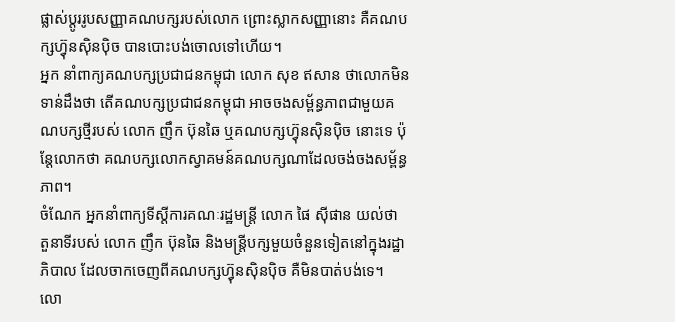ផ្លាស់ប្ដូររូបសញ្ញាគណបក្សរបស់លោក ព្រោះស្លាកសញ្ញានោះ គឺគណបក្សហ៊្វុនស៊ិនប៉ិច បានបោះបង់ចោលទៅហើយ។
អ្នក នាំពាក្យគណបក្សប្រជាជនកម្ពុជា លោក សុខ ឥសាន ថាលោកមិនទាន់ដឹងថា តើគណបក្សប្រជាជនកម្ពុជា អាចចងសម្ព័ន្ធភាពជាមួយគណបក្សថ្មីរបស់ លោក ញឹក ប៊ុនឆៃ ឬគណបក្សហ៊្វុនស៊ិនប៉ិច នោះទេ ប៉ុន្តែលោកថា គណបក្សលោកស្វាគមន៍គណបក្សណាដែលចង់ចងសម្ព័ន្ធភាព។
ចំណែក អ្នកនាំពាក្យទីស្ដីការគណៈរដ្ឋមន្ត្រី លោក ផៃ ស៊ីផាន យល់ថា តួនាទីរបស់ លោក ញឹក ប៊ុនឆៃ និងមន្ត្រីបក្សមួយចំនួនទៀតនៅក្នុងរដ្ឋាភិបាល ដែលចាកចេញពីគណបក្សហ៊្វុនស៊ិនប៉ិច គឺមិនបាត់បង់ទេ។ លោ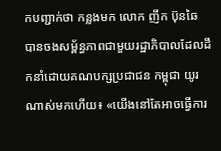កបញ្ជាក់ថា កន្លងមក លោក ញឹក ប៊ុនឆៃ បានចងសម្ព័ន្ធភាពជាមួយរដ្ឋាភិបាលដែលដឹកនាំដោយគណបក្សប្រជាជន កម្ពុជា យូរណាស់មកហើយ៖ «យើងនៅតែអាចធ្វើការ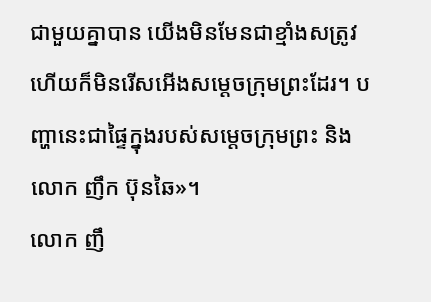ជាមួយគ្នាបាន យើងមិនមែនជាខ្មាំងសត្រូវ ហើយក៏មិនរើសអើងសម្ដេចក្រុមព្រះដែរ។ បញ្ហានេះជាផ្ទៃក្នុងរបស់សម្ដេចក្រុមព្រះ និងលោក ញឹក ប៊ុនឆៃ»។
លោក ញឹ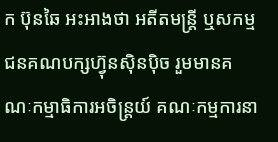ក ប៊ុនឆៃ អះអាងថា អតីតមន្ត្រី ឬសកម្មជនគណបក្សហ៊្វុនស៊ិនប៉ិច រួមមានគណៈកម្មាធិការអចិន្ត្រយ៍ គណៈកម្មការនា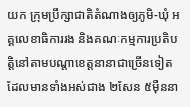យក ក្រុមប្រឹក្សាជាតិតំណាងឲ្យភូមិ-ឃុំ អគ្គលេខាធិការរង និងគណៈកម្មការប្រតិបត្តិនៅតាមបណ្ដាខេត្តនានាជាច្រើនទៀត ដែលមានទាំងអស់ជាង ២សែន ៥ម៉ឺននា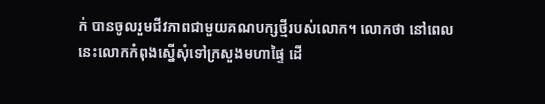ក់ បានចូលរួមជីវភាពជាមួយគណបក្សថ្មីរបស់លោក។ លោកថា នៅពេលនេះលោកកំពុងស្នើសុំទៅក្រសួងមហាផ្ទៃ ដើ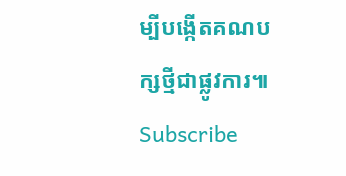ម្បីបង្កើតគណបក្សថ្មីជាផ្លូវការ៕
Subscribe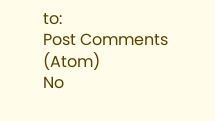to:
Post Comments (Atom)
No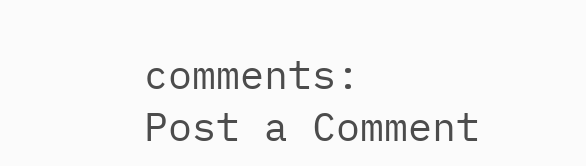comments:
Post a Comment